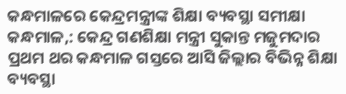କନ୍ଧମାଳରେ କେନ୍ଦ୍ରମନ୍ତ୍ରୀଙ୍କ ଶିକ୍ଷା ବ୍ୟବସ୍ଥା ସମୀକ୍ଷା
କନ୍ଧମାଳ,: କେନ୍ଦ୍ର ଗଣଶିକ୍ଷା ମନ୍ତ୍ରୀ ସୁକାନ୍ତ ମଜୁମଦାର ପ୍ରଥମ ଥର କନ୍ଧମାଳ ଗସ୍ତରେ ଆସି ଜିଲ୍ଲାର ବିଭିନ୍ନ ଶିକ୍ଷା ବ୍ୟବସ୍ଥା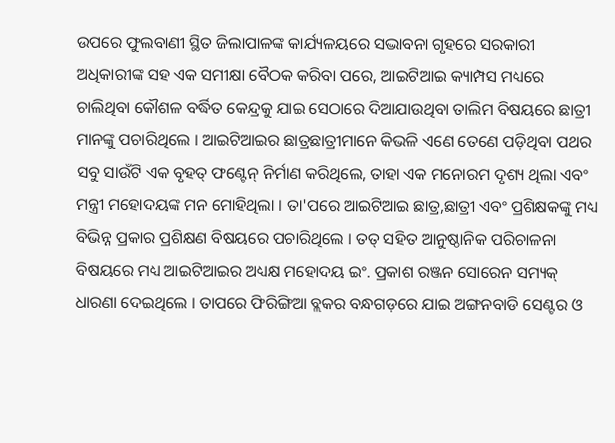ଉପରେ ଫୁଲବାଣୀ ସ୍ଥିତ ଜିଲାପାଳଙ୍କ କାର୍ଯ୍ୟଳୟରେ ସଦ୍ଭାବନା ଗୃହରେ ସରକାରୀ ଅଧିକାରୀଙ୍କ ସହ ଏକ ସମୀକ୍ଷା ବୈଠକ କରିବା ପରେ, ଆଇଟିଆଇ କ୍ୟାମ୍ପସ ମଧ୍ୟରେ ଚାଲିଥିବା କୌଶଳ ବର୍ଦ୍ଧିତ କେନ୍ଦ୍ରକୁ ଯାଇ ସେଠାରେ ଦିଆଯାଉଥିବା ତାଲିମ ବିଷୟରେ ଛାତ୍ରୀ ମାନଙ୍କୁ ପଚାରିଥିଲେ । ଆଇଟିଆଇର ଛାତ୍ରଛାତ୍ରୀମାନେ କିଭଳି ଏଣେ ତେଣେ ପଡ଼ିଥିବା ପଥର ସବୁ ସାଉଁଟି ଏକ ବୃହତ୍ ଫଣ୍ଟେନ୍ ନିର୍ମାଣ କରିଥିଲେ, ତାହା ଏକ ମନୋରମ ଦୃଶ୍ୟ ଥିଲା ଏବଂ ମନ୍ତ୍ରୀ ମହୋଦୟଙ୍କ ମନ ମୋହିଥିଲା । ତା'ପରେ ଆଇଟିଆଇ ଛାତ୍ର,ଛାତ୍ରୀ ଏବଂ ପ୍ରଶିକ୍ଷକଙ୍କୁ ମଧ୍ୟ ବିଭିନ୍ନ ପ୍ରକାର ପ୍ରଶିକ୍ଷଣ ବିଷୟରେ ପଚାରିଥିଲେ । ତତ୍ ସହିତ ଆନୁଷ୍ଠାନିକ ପରିଚାଳନା ବିଷୟରେ ମଧ୍ୟ ଆଇଟିଆଇର ଅଧ୍ୟକ୍ଷ ମହୋଦୟ ଇଂ. ପ୍ରକାଶ ରଞ୍ଜନ ସୋରେନ ସମ୍ୟକ୍ ଧାରଣା ଦେଇଥିଲେ । ତାପରେ ଫିରିଙ୍ଗିଆ ବ୍ଲକର ବନ୍ଧଗଡ଼ରେ ଯାଇ ଅଙ୍ଗନବାଡି ସେଣ୍ଟର ଓ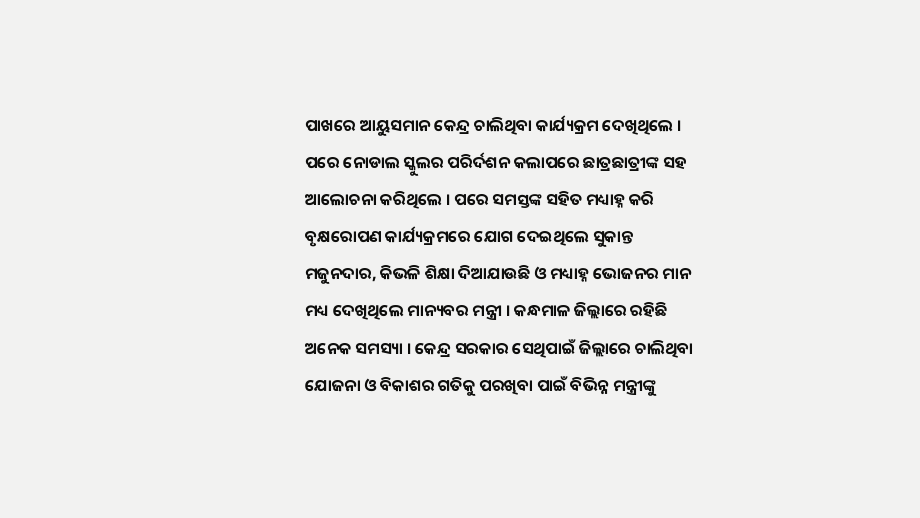ପାଖରେ ଆୟୁସମାନ କେନ୍ଦ୍ର ଚାଲିଥିବା କାର୍ଯ୍ୟକ୍ରମ ଦେଖିଥିଲେ । ପରେ ନୋଡାଲ ସ୍କୁଲର ପରିର୍ଦଶନ କଲାପରେ ଛାତ୍ରଛାତ୍ରୀଙ୍କ ସହ ଆଲୋଚନା କରିଥିଲେ । ପରେ ସମସ୍ତଙ୍କ ସହିତ ମଧ୍ୟାହ୍ନ କରି ବୃକ୍ଷରୋପଣ କାର୍ଯ୍ୟକ୍ରମରେ ଯୋଗ ଦେଇଥିଲେ ସୁକାନ୍ତ ମଜୁନଦାର, କିଭଳି ଶିକ୍ଷା ଦିଆଯାଉଛି ଓ ମଧ୍ୟାହ୍ନ ଭୋଜନର ମାନ ମଧ୍ୟ ଦେଖିଥିଲେ ମାନ୍ୟବର ମନ୍ତ୍ରୀ । କନ୍ଧମାଳ ଜିଲ୍ଲାରେ ରହିଛି ଅନେକ ସମସ୍ୟା । କେନ୍ଦ୍ର ସରକାର ସେଥିପାଇଁ ଜିଲ୍ଲାରେ ଚାଲିଥିବା ଯୋଜନା ଓ ବିକାଶର ଗତିକୁ ପରଖିବା ପାଇଁ ବିଭିନ୍ନ ମନ୍ତ୍ରୀଙ୍କୁ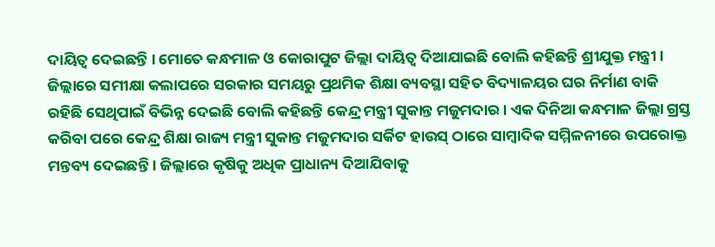ଦାୟିତ୍ୱ ଦେଇଛନ୍ତି । ମୋତେ କନ୍ଧମାଳ ଓ କୋରାପୁଟ ଜିଲ୍ଲା ଦାୟିତ୍ୱ ଦିଆଯାଇଛି ବୋଲି କହିଛନ୍ତି ଶ୍ରୀଯୁକ୍ତ ମନ୍ତ୍ରୀ । ଜିଲ୍ଲାରେ ସମୀକ୍ଷା କଲାପରେ ସରକାର ସମୟରୁ ପ୍ରଥମିକ ଶିକ୍ଷା ବ୍ୟବସ୍ଥା ସହିତ ବିଦ୍ୟାଳୟର ଘର ନିର୍ମାଣ ବାକି ରହିଛି ସେଥିପାଇଁ ବିଭିନ୍ନ ଦେଇଛି ବୋଲି କହିଛନ୍ତି କେନ୍ଦ୍ର ମନ୍ତ୍ରୀ ସୁକାନ୍ତ ମଜୁମଦାର । ଏକ ଦିନିଆ କନ୍ଧମାଳ ଜିଲ୍ଲା ଗ୍ରସ୍ତ କରିବା ପରେ କେନ୍ଦ୍ର ଶିକ୍ଷା ରାଜ୍ୟ ମନ୍ତ୍ରୀ ସୁକାନ୍ତ ମଜୁମଦାର ସର୍କିଟ ହାଉସ୍ ଠାରେ ସାମ୍ବାଦିକ ସମ୍ମିଳନୀରେ ଉପରୋକ୍ତ ମନ୍ତବ୍ୟ ଦେଇଛନ୍ତି । ଜିଲ୍ଲାରେ କୃଷିକୁ ଅଧିକ ପ୍ରାଧାନ୍ୟ ଦିଆଯିବାକୁ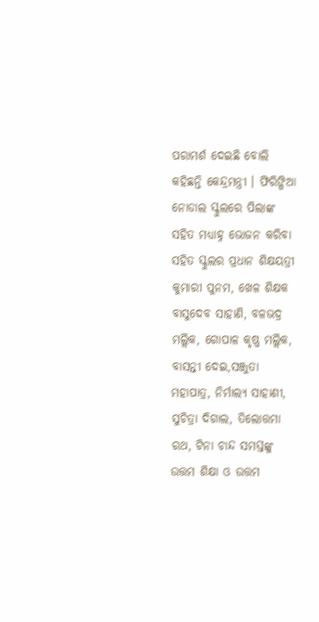ପରାମର୍ଶ ଦେଇଛି ବୋଲି କହିଛନ୍ତି କେନ୍ଦ୍ରମନ୍ତ୍ରୀ । ଫିରିଙ୍ଗିଆ ନୋଡାଲ ସ୍କୁଲରେ ପିଲାଙ୍କ ସହିତ ମଧ୍ୟାହ୍ନ ଭୋଜନ କରିବା ସହିତ ସ୍କୁଲର ପ୍ରଧାନ ଶିକ୍ଷୟତ୍ରୀ କୁମାରୀ ପୁନମ, ଖେଳ ଶିକ୍ଷକ ବାସୁଦେବ ସାହାଣି, ବଳଭଦ୍ର ମଲ୍ଲିକ, ଗୋପାଳ କୃଷ୍ଣ ମଲ୍ଲିକ, ବାସନ୍ତୀ ଦେଇ,ସଞ୍ଜୁତା ମହାପାତ୍ର, ନିର୍ମାଲ୍ୟ ସାହାଣୀ, ସୁଚିତ୍ରା ଦିଗାଲ, ତିଲୋତ୍ତମା ରଥ, ଟିନା ଚାନ୍ଦ ସମସ୍ତଙ୍କୁ ଉତ୍ତମ ଶିକ୍ଷା ଓ ଉତ୍ତମ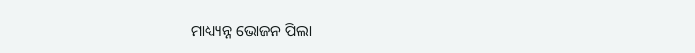ମାଧ୍ୟ୍ୟନ୍ନ ଭୋଜନ ପିଲା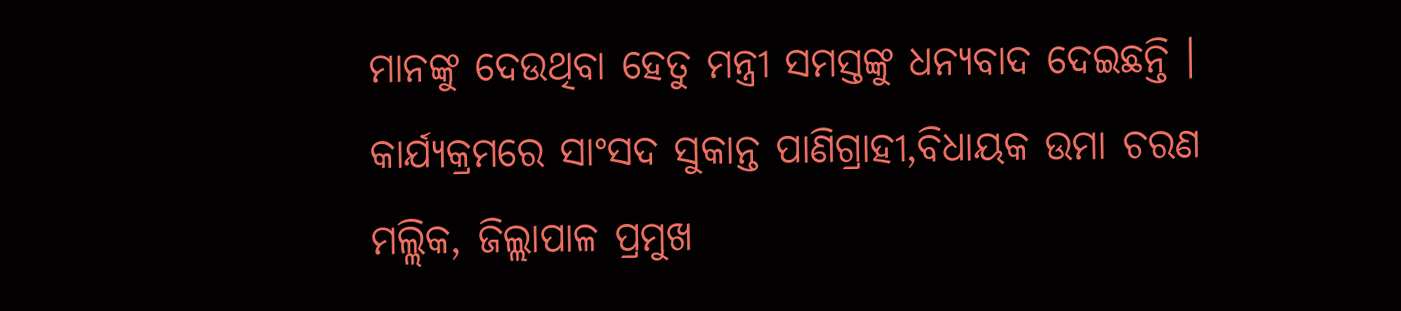ମାନଙ୍କୁ ଦେଉଥିବା ହେତୁ ମନ୍ତ୍ରୀ ସମସ୍ତଙ୍କୁ ଧନ୍ୟବାଦ ଦେଇଛନ୍ତି । କାର୍ଯ୍ୟକ୍ରମରେ ସାଂସଦ ସୁକାନ୍ତ ପାଣିଗ୍ରାହୀ,ବିଧାୟକ ଉମା ଚରଣ ମଲ୍ଲିକ, ଜିଲ୍ଲାପାଳ ପ୍ରମୁଖ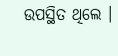ଉପସ୍ଥିତ ଥିଲେ ।